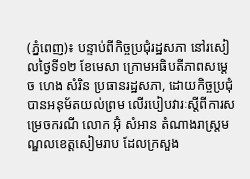(ភ្នំពេញ)៖ បន្ទាប់ពីកិច្ចប្រជុំរដ្ឋសភា នៅរសៀលថ្ងៃទី១២ ខែមេសា ក្រោមអធិបតីភាពសម្តេច ហេង សំរិន ប្រធានរដ្ឋសភា, ដោយកិច្ចប្រជុំបានអនុម័តយល់ព្រម លើរបៀបវារៈស្តីពីការសម្រេចករណី លោក អ៊ុំ សំអាន តំណាងរាស្រ្តមណ្ឌលខេត្តសៀមរាប ដែលក្រសួង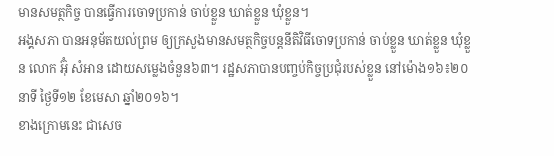មានសមត្ថកិច្ច បានធ្វើការចោទប្រកាន់ ចាប់ខ្លួន ឃាត់ខ្លួន ឃុំខ្លួន។
អង្គសភា បានអនុម័តយល់ព្រម ឲ្យក្រសួងមានសមត្ថកិច្ចបន្តនីតិវិធីចោទប្រកាន់ ចាប់ខ្លួន ឃាត់ខ្លួន ឃុំខ្លួន លោក អ៊ុំ សំអាន ដោយសម្លេងចំនួន៦៣។ រដ្ឋសភាបានបញ្ចប់កិច្ចប្រជុំរបស់ខ្លួន នៅម៉ោង១៦៖២០នាទី ថ្ងៃទី១២ ខែមេសា ឆ្នាំ២០១៦។
ខាងក្រោមនេះ ជាសេច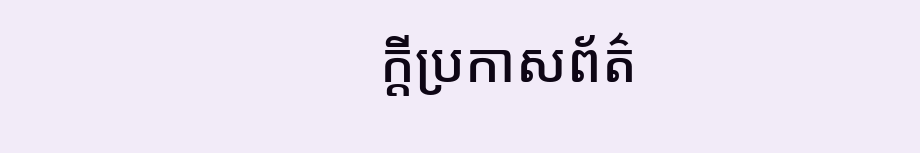ក្តីប្រកាសព័ត៌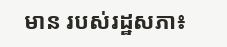មាន របស់រដ្ឋសភា៖